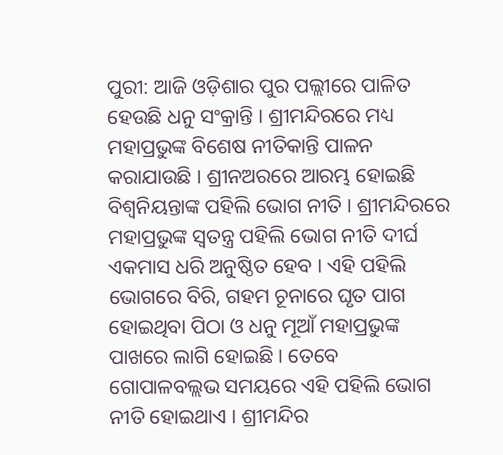ପୁରୀ: ଆଜି ଓଡ଼ିଶାର ପୁର ପଲ୍ଲୀରେ ପାଳିତ ହେଉଛି ଧନୁ ସଂକ୍ରାନ୍ତି । ଶ୍ରୀମନ୍ଦିରରେ ମଧ୍ୟ ମହାପ୍ରଭୁଙ୍କ ବିଶେଷ ନୀତିକାନ୍ତି ପାଳନ କରାଯାଉଛି । ଶ୍ରୀନଅରରେ ଆରମ୍ଭ ହୋଇଛି ବିଶ୍ୱନିୟନ୍ତାଙ୍କ ପହିଲି ଭୋଗ ନୀତି । ଶ୍ରୀମନ୍ଦିରରେ ମହାପ୍ରଭୁଙ୍କ ସ୍ଵତନ୍ତ୍ର ପହିଲି ଭୋଗ ନୀତି ଦୀର୍ଘ ଏକମାସ ଧରି ଅନୁଷ୍ଠିତ ହେବ । ଏହି ପହିଲି ଭୋଗରେ ବିରି, ଗହମ ଚୂନାରେ ଘୃତ ପାଗ ହୋଇଥିବା ପିଠା ଓ ଧନୁ ମୂଆଁ ମହାପ୍ରଭୁଙ୍କ ପାଖରେ ଲାଗି ହୋଇଛି । ତେବେ ଗୋପାଳବଲ୍ଲଭ ସମୟରେ ଏହି ପହିଲି ଭୋଗ ନୀତି ହୋଇଥାଏ । ଶ୍ରୀମନ୍ଦିର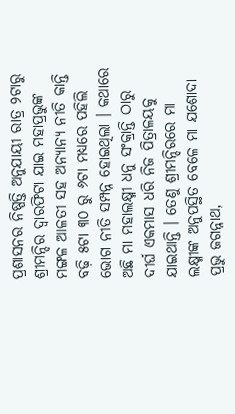ପ୍ରଶାସନର ନିଷ୍ପତ୍ତି ଅନୁଯାୟୀ ରାତ୍ର ୨ଟାରୁ ଶ୍ରୀମନ୍ଦିର ଦ୍ୱାରଫିଟା ଯାଇ ମହାପ୍ରଭୁଙ୍କ ମଙ୍ଗଳ ଆଳତୀ ସହ ଅନ୍ୟାନ୍ୟ ନୀତି କାନ୍ତି ବଢ଼ି ୫ଟା ୩୦ ରୁ ୬ଟା ମଧ୍ୟରେ ପହିଲି ଭୋଗ ନୀତି ସମ୍ପନ୍ନ ହୋଇଥିଲା । କଥାରେ ଅଛି ମା ମହାଲକ୍ଷ୍ମୀ ଧନୁ ସଂକ୍ରାନ୍ତି ଠାରୁ ଦୀର୍ଘ ଏକମାସ ଧରି ନିଜ ପିତ୍ରାଳୟକୁ ଯାଇଥାନ୍ତି । ତେଣୁ ଶ୍ରୀମନ୍ଦିରରେ ମା ଲକ୍ଷ୍ମୀଙ୍କ ଅନୁପସ୍ଥିତ ବେଳେ ମା ଯଶୋଦା ପ୍ରଭୁ ଜଗନ୍ନାଥ,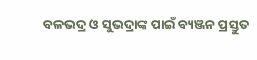ବଳଭଦ୍ର ଓ ସୁଭଦ୍ରାଙ୍କ ପାଇଁ ବ୍ୟଞ୍ଜନ ପ୍ରସ୍ତୁତ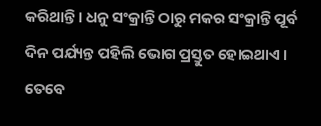କରିଥାନ୍ତି । ଧନୁ ସଂକ୍ରାନ୍ତି ଠାରୁ ମକର ସଂକ୍ରାନ୍ତି ପୂର୍ବ ଦିନ ପର୍ଯ୍ୟନ୍ତ ପହିଲି ଭୋଗ ପ୍ରସ୍ତୁତ ହୋଇଥାଏ । ତେବେ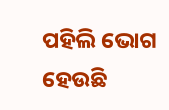ପହିଲି ଭୋଗ ହେଉଛି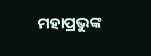ମହାପ୍ରଭୁଙ୍କ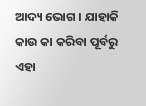ଆଦ୍ୟ ଭୋଗ । ଯାହାକି କାଉ କା କରିବା ପୂର୍ବରୁ ଏହା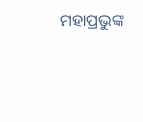ମହାପ୍ରଭୁଙ୍କ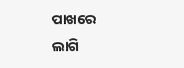ପାଖରେ ଲାଗି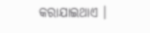କରାଯାଇଥାଏ ।